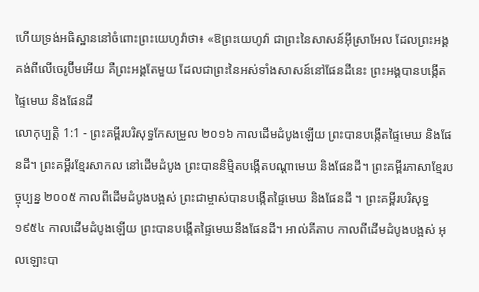ហើយទ្រង់អធិស្ឋាននៅចំពោះព្រះយេហូវ៉ាថា៖ «ឱព្រះយេហូវ៉ា ជាព្រះនៃសាសន៍អ៊ីស្រាអែល ដែលព្រះអង្គគង់ពីលើចេរូប៊ីមអើយ គឺព្រះអង្គតែមួយ ដែលជាព្រះនៃអស់ទាំងសាសន៍នៅផែនដីនេះ ព្រះអង្គបានបង្កើតផ្ទៃមេឃ និងផែនដី
លោកុប្បត្តិ 1:1 - ព្រះគម្ពីរបរិសុទ្ធកែសម្រួល ២០១៦ កាលដើមដំបូងឡើយ ព្រះបានបង្កើតផ្ទៃមេឃ និងផែនដី។ ព្រះគម្ពីរខ្មែរសាកល នៅដើមដំបូង ព្រះបាននិម្មិតបង្កើតបណ្ដាមេឃ និងផែនដី។ ព្រះគម្ពីរភាសាខ្មែរបច្ចុប្បន្ន ២០០៥ កាលពីដើមដំបូងបង្អស់ ព្រះជាម្ចាស់បានបង្កើតផ្ទៃមេឃ និងផែនដី ។ ព្រះគម្ពីរបរិសុទ្ធ ១៩៥៤ កាលដើមដំបូងឡើយ ព្រះបានបង្កើតផ្ទៃមេឃនឹងផែនដី។ អាល់គីតាប កាលពីដើមដំបូងបង្អស់ អុលឡោះបា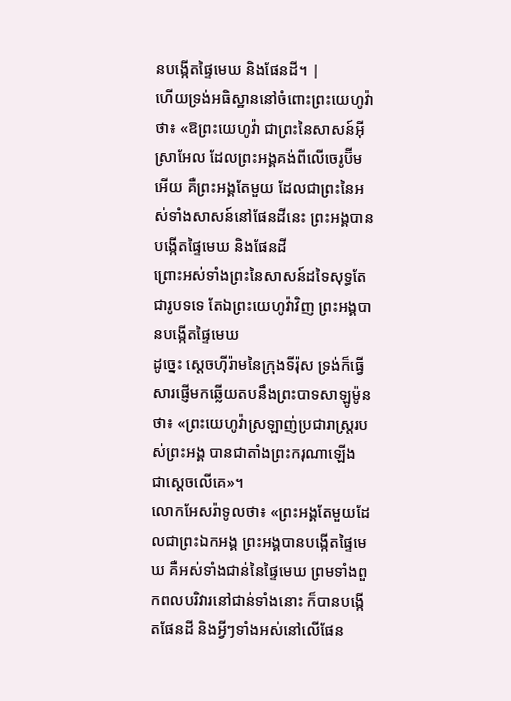នបង្កើតផ្ទៃមេឃ និងផែនដី។ |
ហើយទ្រង់អធិស្ឋាននៅចំពោះព្រះយេហូវ៉ាថា៖ «ឱព្រះយេហូវ៉ា ជាព្រះនៃសាសន៍អ៊ីស្រាអែល ដែលព្រះអង្គគង់ពីលើចេរូប៊ីមអើយ គឺព្រះអង្គតែមួយ ដែលជាព្រះនៃអស់ទាំងសាសន៍នៅផែនដីនេះ ព្រះអង្គបានបង្កើតផ្ទៃមេឃ និងផែនដី
ព្រោះអស់ទាំងព្រះនៃសាសន៍ដទៃសុទ្ធតែជារូបទទេ តែឯព្រះយេហូវ៉ាវិញ ព្រះអង្គបានបង្កើតផ្ទៃមេឃ
ដូច្នេះ ស្តេចហ៊ីរ៉ាមនៃក្រុងទីរ៉ុស ទ្រង់ក៏ធ្វើសារផ្ញើមកឆ្លើយតបនឹងព្រះបាទសាឡូម៉ូនថា៖ «ព្រះយេហូវ៉ាស្រឡាញ់ប្រជារាស្ត្ររបស់ព្រះអង្គ បានជាតាំងព្រះករុណាឡើង ជាស្តេចលើគេ»។
លោកអែសរ៉ាទូលថា៖ «ព្រះអង្គតែមួយដែលជាព្រះឯកអង្គ ព្រះអង្គបានបង្កើតផ្ទៃមេឃ គឺអស់ទាំងជាន់នៃផ្ទៃមេឃ ព្រមទាំងពួកពលបរិវារនៅជាន់ទាំងនោះ ក៏បានបង្កើតផែនដី និងអ្វីៗទាំងអស់នៅលើផែន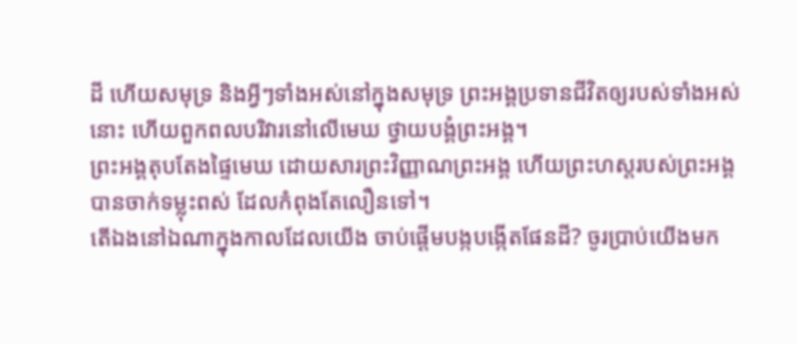ដី ហើយសមុទ្រ និងអ្វីៗទាំងអស់នៅក្នុងសមុទ្រ ព្រះអង្គប្រទានជីវិតឲ្យរបស់ទាំងអស់នោះ ហើយពួកពលបរិវារនៅលើមេឃ ថ្វាយបង្គំព្រះអង្គ។
ព្រះអង្គតុបតែងផ្ទៃមេឃ ដោយសារព្រះវិញ្ញាណព្រះអង្គ ហើយព្រះហស្តរបស់ព្រះអង្គ បានចាក់ទម្លុះពស់ ដែលកំពុងតែលឿនទៅ។
តើឯងនៅឯណាក្នុងកាលដែលយើង ចាប់ផ្ដើមបង្កបង្កើតផែនដី? ចូរប្រាប់យើងមក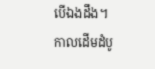បើឯងដឹង។
កាលដើមដំបូ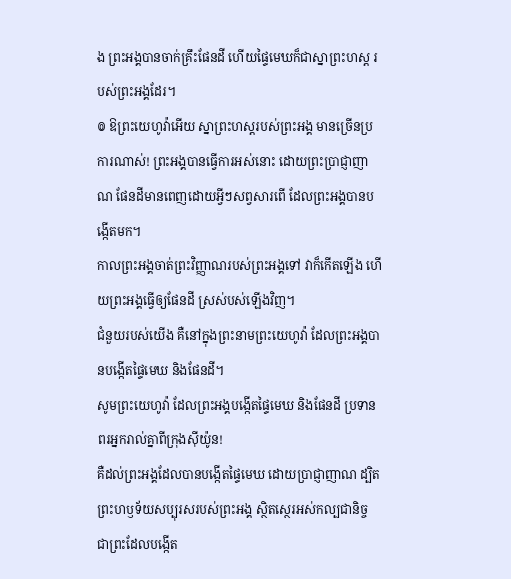ង ព្រះអង្គបានចាក់គ្រឹះផែនដី ហើយផ្ទៃមេឃក៏ជាស្នាព្រះហស្ត របស់ព្រះអង្គដែរ។
៙ ឱព្រះយេហូវ៉ាអើយ ស្នាព្រះហស្តរបស់ព្រះអង្គ មានច្រើនប្រការណាស់! ព្រះអង្គបានធ្វើការអស់នោះ ដោយព្រះប្រាជ្ញាញាណ ផែនដីមានពេញដោយអ្វីៗសព្វសារពើ ដែលព្រះអង្គបានបង្កើតមក។
កាលព្រះអង្គចាត់ព្រះវិញ្ញាណរបស់ព្រះអង្គទៅ វាក៏កើតឡើង ហើយព្រះអង្គធ្វើឲ្យផែនដី ស្រស់បស់ឡើងវិញ។
ជំនួយរបស់យើង គឺនៅក្នុងព្រះនាមព្រះយេហូវ៉ា ដែលព្រះអង្គបានបង្កើតផ្ទៃមេឃ និងផែនដី។
សូមព្រះយេហូវ៉ា ដែលព្រះអង្គបង្កើតផ្ទៃមេឃ និងផែនដី ប្រទានពរអ្នករាល់គ្នាពីក្រុងស៊ីយ៉ូន!
គឺដល់ព្រះអង្គដែលបានបង្កើតផ្ទៃមេឃ ដោយប្រាជ្ញាញាណ ដ្បិតព្រះហឫទ័យសប្បុរសរបស់ព្រះអង្គ ស្ថិតស្ថេរអស់កល្បជានិច្ច
ជាព្រះដែលបង្កើត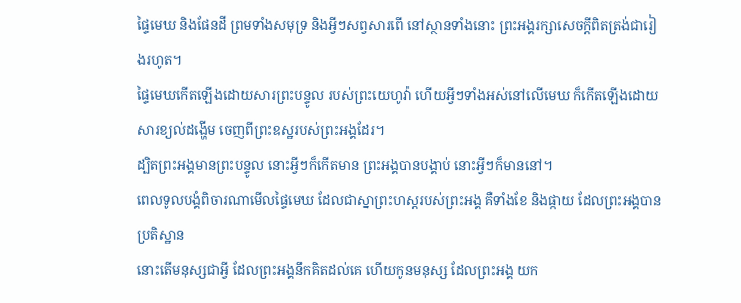ផ្ទៃមេឃ និងផែនដី ព្រមទាំងសមុទ្រ និងអ្វីៗសព្វសារពើ នៅស្ថានទាំងនោះ ព្រះអង្គរក្សាសេចក្ដីពិតត្រង់ជារៀងរហូត។
ផ្ទៃមេឃកើតឡើងដោយសារព្រះបន្ទូល របស់ព្រះយេហូវ៉ា ហើយអ្វីៗទាំងអស់នៅលើមេឃ ក៏កើតឡើងដោយសារខ្យល់ដង្ហើម ចេញពីព្រះឧស្ឋរបស់ព្រះអង្គដែរ។
ដ្បិតព្រះអង្គមានព្រះបន្ទូល នោះអ្វីៗក៏កើតមាន ព្រះអង្គបានបង្គាប់ នោះអ្វីៗក៏មាននៅ។
ពេលទូលបង្គំពិចារណាមើលផ្ទៃមេឃ ដែលជាស្នាព្រះហស្តរបស់ព្រះអង្គ គឺទាំងខែ និងផ្កាយ ដែលព្រះអង្គបានប្រតិស្ឋាន
នោះតើមនុស្សជាអ្វី ដែលព្រះអង្គនឹកគិតដល់គេ ហើយកូនមនុស្ស ដែលព្រះអង្គ យក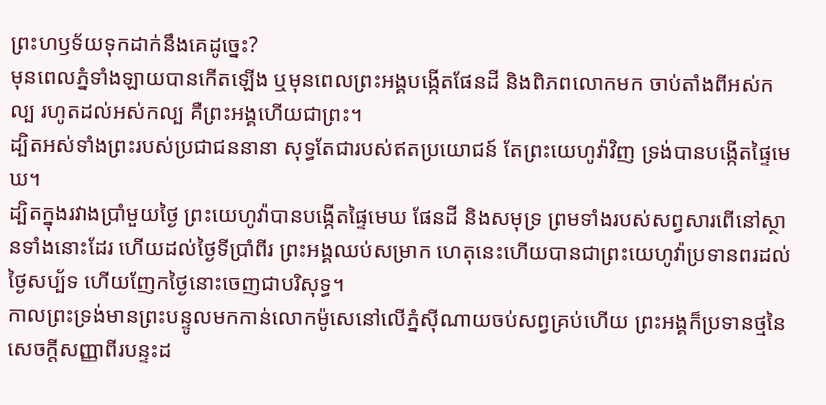ព្រះហឫទ័យទុកដាក់នឹងគេដូច្នេះ?
មុនពេលភ្នំទាំងឡាយបានកើតឡើង ឬមុនពេលព្រះអង្គបង្កើតផែនដី និងពិភពលោកមក ចាប់តាំងពីអស់កល្ប រហូតដល់អស់កល្ប គឺព្រះអង្គហើយជាព្រះ។
ដ្បិតអស់ទាំងព្រះរបស់ប្រជាជននានា សុទ្ធតែជារបស់ឥតប្រយោជន៍ តែព្រះយេហូវ៉ាវិញ ទ្រង់បានបង្កើតផ្ទៃមេឃ។
ដ្បិតក្នុងរវាងប្រាំមួយថ្ងៃ ព្រះយេហូវ៉ាបានបង្កើតផ្ទៃមេឃ ផែនដី និងសមុទ្រ ព្រមទាំងរបស់សព្វសារពើនៅស្ថានទាំងនោះដែរ ហើយដល់ថ្ងៃទីប្រាំពីរ ព្រះអង្គឈប់សម្រាក ហេតុនេះហើយបានជាព្រះយេហូវ៉ាប្រទានពរដល់ថ្ងៃសប្ប័ទ ហើយញែកថ្ងៃនោះចេញជាបរិសុទ្ធ។
កាលព្រះទ្រង់មានព្រះបន្ទូលមកកាន់លោកម៉ូសេនៅលើភ្នំស៊ីណាយចប់សព្វគ្រប់ហើយ ព្រះអង្គក៏ប្រទានថ្មនៃសេចក្ដីសញ្ញាពីរបន្ទះដ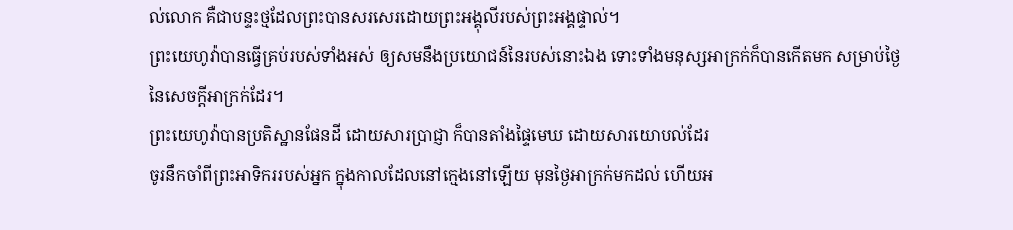ល់លោក គឺជាបន្ទះថ្មដែលព្រះបានសរសេរដោយព្រះអង្គុលីរបស់ព្រះអង្គផ្ទាល់។
ព្រះយេហូវ៉ាបានធ្វើគ្រប់របស់ទាំងអស់ ឲ្យសមនឹងប្រយោជន៍នៃរបស់នោះឯង ទោះទាំងមនុស្សអាក្រក់ក៏បានកើតមក សម្រាប់ថ្ងៃនៃសេចក្ដីអាក្រក់ដែរ។
ព្រះយេហូវ៉ាបានប្រតិស្ឋានផែនដី ដោយសារប្រាជ្ញា ក៏បានតាំងផ្ទៃមេឃ ដោយសារយោបល់ដែរ
ចូរនឹកចាំពីព្រះអាទិកររបស់អ្នក ក្នុងកាលដែលនៅក្មេងនៅឡើយ មុនថ្ងៃអាក្រក់មកដល់ ហើយអ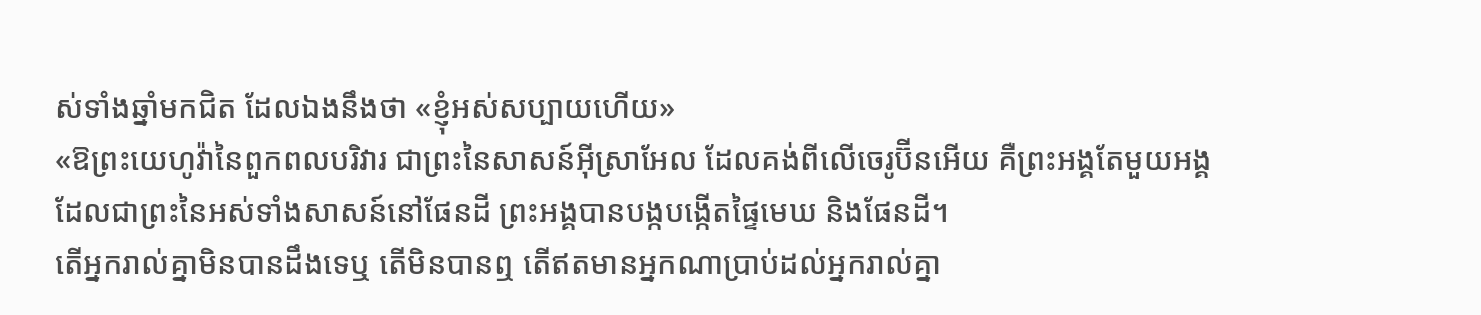ស់ទាំងឆ្នាំមកជិត ដែលឯងនឹងថា «ខ្ញុំអស់សប្បាយហើយ»
«ឱព្រះយេហូវ៉ានៃពួកពលបរិវារ ជាព្រះនៃសាសន៍អ៊ីស្រាអែល ដែលគង់ពីលើចេរូប៊ីនអើយ គឺព្រះអង្គតែមួយអង្គ ដែលជាព្រះនៃអស់ទាំងសាសន៍នៅផែនដី ព្រះអង្គបានបង្កបង្កើតផ្ទៃមេឃ និងផែនដី។
តើអ្នករាល់គ្នាមិនបានដឹងទេឬ តើមិនបានឮ តើឥតមានអ្នកណាប្រាប់ដល់អ្នករាល់គ្នា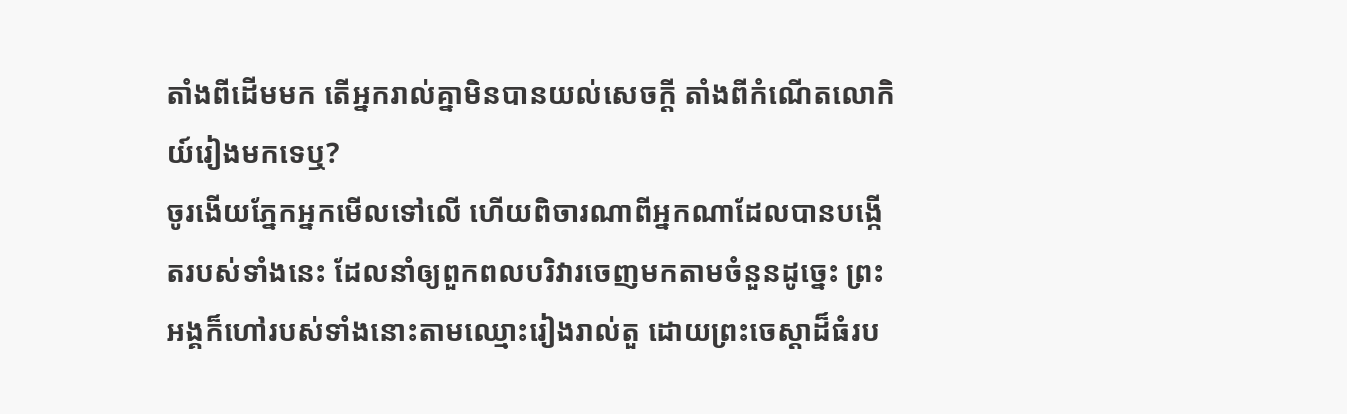តាំងពីដើមមក តើអ្នករាល់គ្នាមិនបានយល់សេចក្ដី តាំងពីកំណើតលោកិយ៍រៀងមកទេឬ?
ចូរងើយភ្នែកអ្នកមើលទៅលើ ហើយពិចារណាពីអ្នកណាដែលបានបង្កើតរបស់ទាំងនេះ ដែលនាំឲ្យពួកពលបរិវារចេញមកតាមចំនួនដូច្នេះ ព្រះអង្គក៏ហៅរបស់ទាំងនោះតាមឈ្មោះរៀងរាល់តួ ដោយព្រះចេស្តាដ៏ធំរប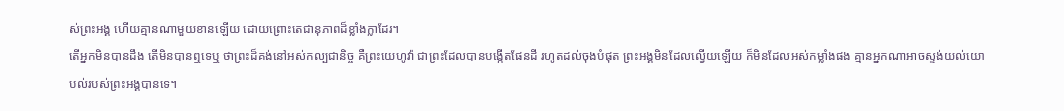ស់ព្រះអង្គ ហើយគ្មានណាមួយខានឡើយ ដោយព្រោះតេជានុភាពដ៏ខ្លាំងក្លាដែរ។
តើអ្នកមិនបានដឹង តើមិនបានឮទេឬ ថាព្រះដ៏គង់នៅអស់កល្បជានិច្ច គឺព្រះយេហូវ៉ា ជាព្រះដែលបានបង្កើតផែនដី រហូតដល់ចុងបំផុត ព្រះអង្គមិនដែលល្វើយឡើយ ក៏មិនដែលអស់កម្លាំងផង គ្មានអ្នកណាអាចស្ទង់យល់យោបល់របស់ព្រះអង្គបានទេ។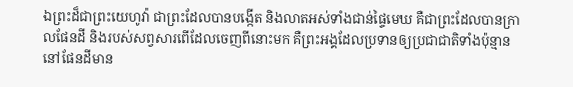ឯព្រះដ៏ជាព្រះយេហូវ៉ា ជាព្រះដែលបានបង្កើត និងលាតអស់ទាំងជាន់ផ្ទៃមេឃ គឺជាព្រះដែលបានក្រាលផែនដី និងរបស់សព្វសារពើដែលចេញពីនោះមក គឺព្រះអង្គដែលប្រទានឲ្យប្រជាជាតិទាំងប៉ុន្មាន នៅផែនដីមាន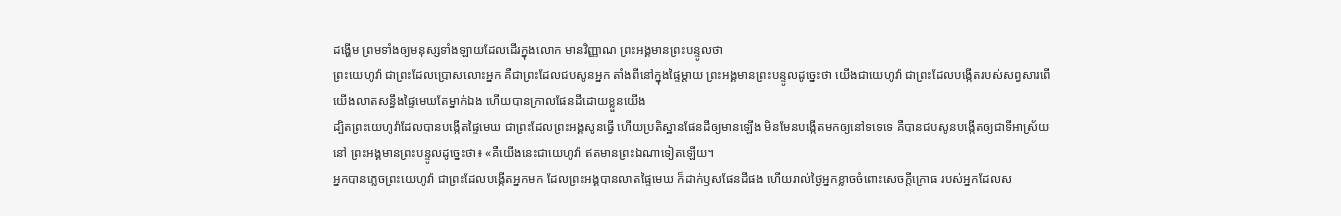ដង្ហើម ព្រមទាំងឲ្យមនុស្សទាំងឡាយដែលដើរក្នុងលោក មានវិញ្ញាណ ព្រះអង្គមានព្រះបន្ទូលថា
ព្រះយេហូវ៉ា ជាព្រះដែលប្រោសលោះអ្នក គឺជាព្រះដែលជបសូនអ្នក តាំងពីនៅក្នុងផ្ទៃម្តាយ ព្រះអង្គមានព្រះបន្ទូលដូច្នេះថា យើងជាយេហូវ៉ា ជាព្រះដែលបង្កើតរបស់សព្វសារពើ យើងលាតសន្ធឹងផ្ទៃមេឃតែម្នាក់ឯង ហើយបានក្រាលផែនដីដោយខ្លួនយើង
ដ្បិតព្រះយេហូវ៉ាដែលបានបង្កើតផ្ទៃមេឃ ជាព្រះដែលព្រះអង្គសូនធ្វើ ហើយប្រតិស្ឋានផែនដីឲ្យមានឡើង មិនមែនបង្កើតមកឲ្យនៅទទេទេ គឺបានជបសូនបង្កើតឲ្យជាទីអាស្រ័យនៅ ព្រះអង្គមានព្រះបន្ទូលដូច្នេះថា៖ «គឺយើងនេះជាយេហូវ៉ា ឥតមានព្រះឯណាទៀតឡើយ។
អ្នកបានភ្លេចព្រះយេហូវ៉ា ជាព្រះដែលបង្កើតអ្នកមក ដែលព្រះអង្គបានលាតផ្ទៃមេឃ ក៏ដាក់ឫសផែនដីផង ហើយរាល់ថ្ងៃអ្នកខ្លាចចំពោះសេចក្ដីក្រោធ របស់អ្នកដែលស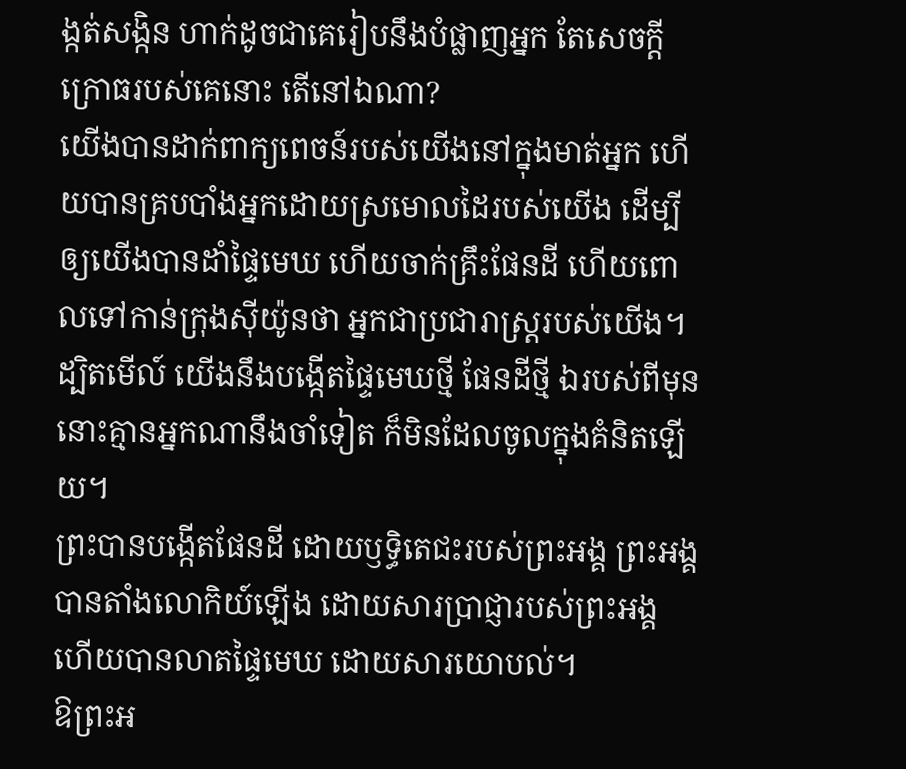ង្កត់សង្កិន ហាក់ដូចជាគេរៀបនឹងបំផ្លាញអ្នក តែសេចក្ដីក្រោធរបស់គេនោះ តើនៅឯណា?
យើងបានដាក់ពាក្យពេចន៍របស់យើងនៅក្នុងមាត់អ្នក ហើយបានគ្របបាំងអ្នកដោយស្រមោលដៃរបស់យើង ដើម្បីឲ្យយើងបានដាំផ្ទៃមេឃ ហើយចាក់គ្រឹះផែនដី ហើយពោលទៅកាន់ក្រុងស៊ីយ៉ូនថា អ្នកជាប្រជារាស្ត្ររបស់យើង។
ដ្បិតមើល៍ យើងនឹងបង្កើតផ្ទៃមេឃថ្មី ផែនដីថ្មី ឯរបស់ពីមុន នោះគ្មានអ្នកណានឹងចាំទៀត ក៏មិនដែលចូលក្នុងគំនិតឡើយ។
ព្រះបានបង្កើតផែនដី ដោយឫទ្ធិតេជះរបស់ព្រះអង្គ ព្រះអង្គបានតាំងលោកិយ៍ឡើង ដោយសារប្រាជ្ញារបស់ព្រះអង្គ ហើយបានលាតផ្ទៃមេឃ ដោយសារយោបល់។
ឱព្រះអ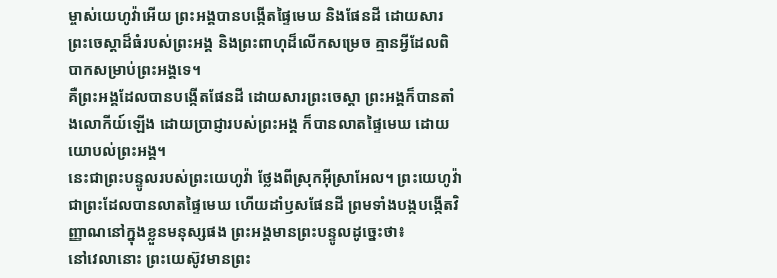ម្ចាស់យេហូវ៉ាអើយ ព្រះអង្គបានបង្កើតផ្ទៃមេឃ និងផែនដី ដោយសារព្រះចេស្តាដ៏ធំរបស់ព្រះអង្គ និងព្រះពាហុដ៏លើកសម្រេច គ្មានអ្វីដែលពិបាកសម្រាប់ព្រះអង្គទេ។
គឺព្រះអង្គដែលបានបង្កើតផែនដី ដោយសារព្រះចេស្តា ព្រះអង្គក៏បានតាំងលោកីយ៍ឡើង ដោយប្រាជ្ញារបស់ព្រះអង្គ ក៏បានលាតផ្ទៃមេឃ ដោយយោបល់ព្រះអង្គ។
នេះជាព្រះបន្ទូលរបស់ព្រះយេហូវ៉ា ថ្លែងពីស្រុកអ៊ីស្រាអែល។ ព្រះយេហូវ៉ា ជាព្រះដែលបានលាតផ្ទៃមេឃ ហើយដាំឫសផែនដី ព្រមទាំងបង្កបង្កើតវិញ្ញាណនៅក្នុងខ្លួនមនុស្សផង ព្រះអង្គមានព្រះបន្ទូលដូច្នេះថា៖
នៅវេលានោះ ព្រះយេស៊ូវមានព្រះ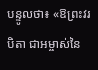បន្ទូលថា៖ «ឱព្រះវរបិតា ជាអម្ចាស់នៃ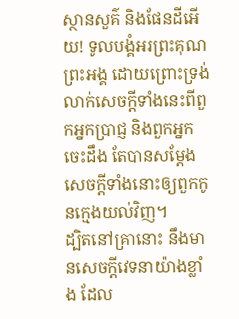ស្ថានសួគ៌ និងផែនដីអើយ! ទូលបង្គំអរព្រះគុណព្រះអង្គ ដោយព្រោះទ្រង់លាក់សេចក្តីទាំងនេះពីពួកអ្នកប្រាជ្ញ និងពួកអ្នកចេះដឹង តែបានសម្តែងសេចក្ដីទាំងនោះឲ្យពួកកូនក្មេងយល់វិញ។
ដ្បិតនៅគ្រានោះ នឹងមានសេចក្តីវេទនាយ៉ាងខ្លាំង ដែល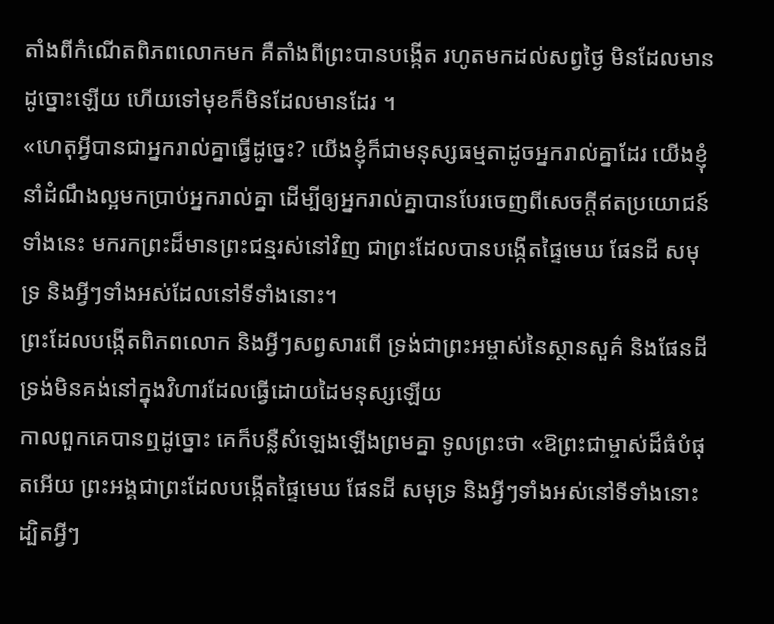តាំងពីកំណើតពិភពលោកមក គឺតាំងពីព្រះបានបង្កើត រហូតមកដល់សព្វថ្ងៃ មិនដែលមានដូច្នោះឡើយ ហើយទៅមុខក៏មិនដែលមានដែរ ។
«ហេតុអ្វីបានជាអ្នករាល់គ្នាធ្វើដូច្នេះ? យើងខ្ញុំក៏ជាមនុស្សធម្មតាដូចអ្នករាល់គ្នាដែរ យើងខ្ញុំនាំដំណឹងល្អមកប្រាប់អ្នករាល់គ្នា ដើម្បីឲ្យអ្នករាល់គ្នាបានបែរចេញពីសេចក្ដីឥតប្រយោជន៍ទាំងនេះ មករកព្រះដ៏មានព្រះជន្មរស់នៅវិញ ជាព្រះដែលបានបង្កើតផ្ទៃមេឃ ផែនដី សមុទ្រ និងអ្វីៗទាំងអស់ដែលនៅទីទាំងនោះ។
ព្រះដែលបង្កើតពិភពលោក និងអ្វីៗសព្វសារពើ ទ្រង់ជាព្រះអម្ចាស់នៃស្ថានសួគ៌ និងផែនដី ទ្រង់មិនគង់នៅក្នុងវិហារដែលធ្វើដោយដៃមនុស្សឡើយ
កាលពួកគេបានឮដូច្នោះ គេក៏បន្លឺសំឡេងឡើងព្រមគ្នា ទូលព្រះថា «ឱព្រះជាម្ចាស់ដ៏ធំបំផុតអើយ ព្រះអង្គជាព្រះដែលបង្កើតផ្ទៃមេឃ ផែនដី សមុទ្រ និងអ្វីៗទាំងអស់នៅទីទាំងនោះ
ដ្បិតអ្វីៗ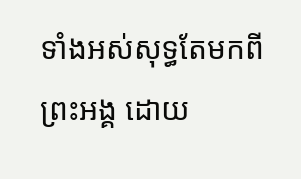ទាំងអស់សុទ្ធតែមកពីព្រះអង្គ ដោយ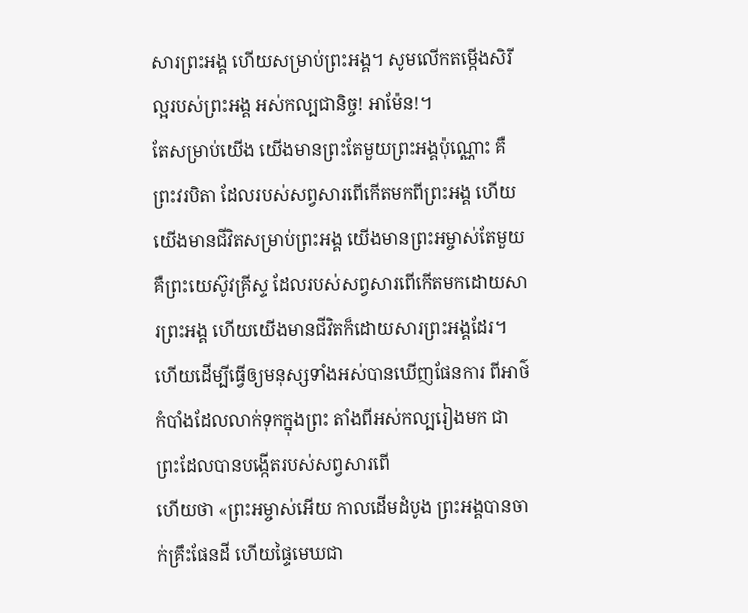សារព្រះអង្គ ហើយសម្រាប់ព្រះអង្គ។ សូមលើកតម្កើងសិរីល្អរបស់ព្រះអង្គ អស់កល្បជានិច្ច! អាម៉ែន!។
តែសម្រាប់យើង យើងមានព្រះតែមួយព្រះអង្គប៉ុណ្ណោះ គឺព្រះវរបិតា ដែលរបស់សព្វសារពើកើតមកពីព្រះអង្គ ហើយយើងមានជីវិតសម្រាប់ព្រះអង្គ យើងមានព្រះអម្ចាស់តែមួយ គឺព្រះយេស៊ូវគ្រីស្ទ ដែលរបស់សព្វសារពើកើតមកដោយសារព្រះអង្គ ហើយយើងមានជីវិតក៏ដោយសារព្រះអង្គដែរ។
ហើយដើម្បីធ្វើឲ្យមនុស្សទាំងអស់បានឃើញផែនការ ពីអាថ៌កំបាំងដែលលាក់ទុកក្នុងព្រះ តាំងពីអស់កល្បរៀងមក ជាព្រះដែលបានបង្កើតរបស់សព្វសារពើ
ហើយថា «ព្រះអម្ចាស់អើយ កាលដើមដំបូង ព្រះអង្គបានចាក់គ្រឹះផែនដី ហើយផ្ទៃមេឃជា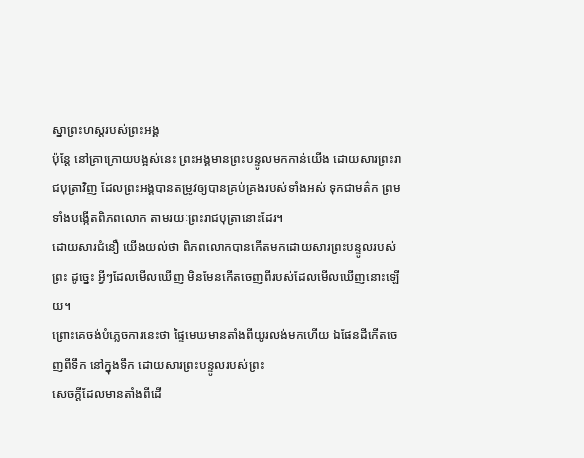ស្នាព្រះហស្តរបស់ព្រះអង្គ
ប៉ុន្តែ នៅគ្រាក្រោយបង្អស់នេះ ព្រះអង្គមានព្រះបន្ទូលមកកាន់យើង ដោយសារព្រះរាជបុត្រាវិញ ដែលព្រះអង្គបានតម្រូវឲ្យបានគ្រប់គ្រងរបស់ទាំងអស់ ទុកជាមត៌ក ព្រមទាំងបង្កើតពិភពលោក តាមរយៈព្រះរាជបុត្រានោះដែរ។
ដោយសារជំនឿ យើងយល់ថា ពិភពលោកបានកើតមកដោយសារព្រះបន្ទូលរបស់ព្រះ ដូច្នេះ អ្វីៗដែលមើលឃើញ មិនមែនកើតចេញពីរបស់ដែលមើលឃើញនោះឡើយ។
ព្រោះគេចង់បំភ្លេចការនេះថា ផ្ទៃមេឃមានតាំងពីយូរលង់មកហើយ ឯផែនដីកើតចេញពីទឹក នៅក្នុងទឹក ដោយសារព្រះបន្ទូលរបស់ព្រះ
សេចក្ដីដែលមានតាំងពីដើ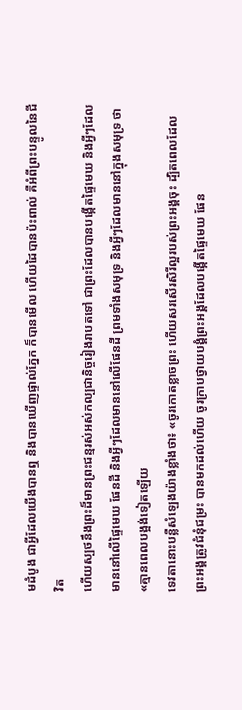មដំបូង ជាអ្វីដែលយើងបានឮ និងបានឃើញផ្ទាល់ភ្នែក ក៏បានមើល ហើយដៃបានប៉ះពាល់ គឺអំពីព្រះបន្ទូលនៃជីវិត
ហើយស្បថនឹងព្រះដ៏មានព្រះជន្មរស់អស់កល្បជានិច្ចរៀងរាបតទៅ ជាព្រះដែលបានបង្កើតផ្ទៃមេឃ និងអ្វីៗដែលមាននៅលើផ្ទៃមេឃ ផែនដី និងអ្វីៗដែលមាននៅលើផែនដី ព្រមទាំងសមុទ្រ និងអ្វីៗដែលមាននៅក្នុងសមុទ្រ ថា «គ្មានពេលបង្អង់ទៀតឡើយ
ទេវតានោះបន្លឺសំឡេងយ៉ាងខ្លាំងថា៖ «ចូរកោតខ្លាចព្រះ ហើយសរសើរសិរីល្អរបស់ព្រះអង្គចុះ ដ្បិតពេលដែលព្រះអង្គត្រូវជំនុំជម្រះ បានមកដល់ហើយ ចូរក្រាបថ្វាយបង្គំព្រះអង្គដែលបង្កើតផ្ទៃមេឃ ផែន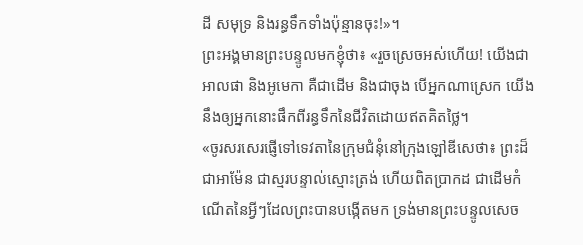ដី សមុទ្រ និងរន្ធទឹកទាំងប៉ុន្មានចុះ!»។
ព្រះអង្គមានព្រះបន្ទូលមកខ្ញុំថា៖ «រួចស្រេចអស់ហើយ! យើងជាអាលផា និងអូមេកា គឺជាដើម និងជាចុង បើអ្នកណាស្រេក យើងនឹងឲ្យអ្នកនោះផឹកពីរន្ធទឹកនៃជីវិតដោយឥតគិតថ្លៃ។
«ចូរសរសេរផ្ញើទៅទេវតានៃក្រុមជំនុំនៅក្រុងឡៅឌីសេថា៖ ព្រះដ៏ជាអាម៉ែន ជាស្មរបន្ទាល់ស្មោះត្រង់ ហើយពិតប្រាកដ ជាដើមកំណើតនៃអ្វីៗដែលព្រះបានបង្កើតមក ទ្រង់មានព្រះបន្ទូលសេច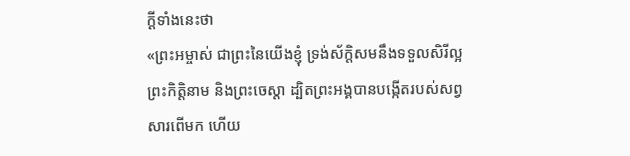ក្ដីទាំងនេះថា
«ព្រះអម្ចាស់ ជាព្រះនៃយើងខ្ញុំ ទ្រង់ស័ក្តិសមនឹងទទួលសិរីល្អ ព្រះកិត្តិនាម និងព្រះចេស្តា ដ្បិតព្រះអង្គបានបង្កើតរបស់សព្វសារពើមក ហើយ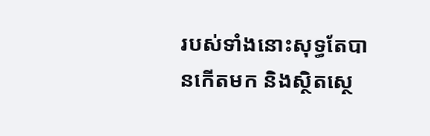របស់ទាំងនោះសុទ្ធតែបានកើតមក និងស្ថិតស្ថេ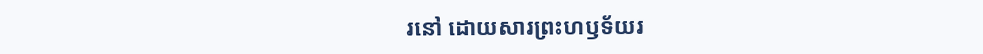រនៅ ដោយសារព្រះហឫទ័យរ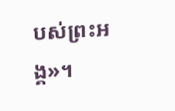បស់ព្រះអង្គ»។